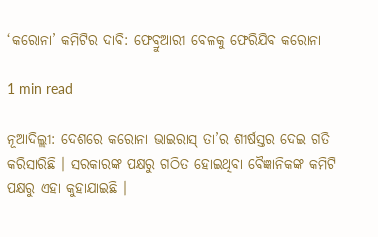‘କରୋନା’ କମିଟିର ଦାବି: ଫେବ୍ରୁଆରୀ ବେଳକୁ ଫେରିଯିବ କରୋନା

1 min read

ନୂଆଦିଲ୍ଲୀ: ଦେଶରେ କରୋନା ଭାଇରାସ୍ ତା’ର ଶୀର୍ଷସ୍ତର ଦେଇ ଗତି କରିସାରିଛି । ସରକାରଙ୍କ ପକ୍ଷରୁ ଗଠିତ ହୋଇଥିବା ବୈଜ୍ଞାନିକଙ୍କ କମିଟି ପକ୍ଷରୁ ଏହା କୁହାଯାଇଛି ।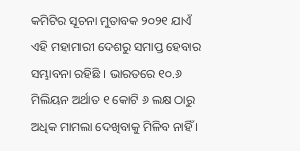କମିଟିର ସୂଚନା ମୁତାବକ ୨୦୨୧ ଯାଏଁ ଏହି ମହାମାରୀ ଦେଶରୁ ସମାପ୍ତ ହେବାର ସମ୍ଭାବନା ରହିଛି । ଭାରତରେ ୧୦.୬ ମିଲିୟନ ଅର୍ଥାତ ୧ କୋଟି ୬ ଲକ୍ଷ ଠାରୁ ଅଧିକ ମାମଲା ଦେଖିବାକୁ ମିଳିବ ନାହିଁ ।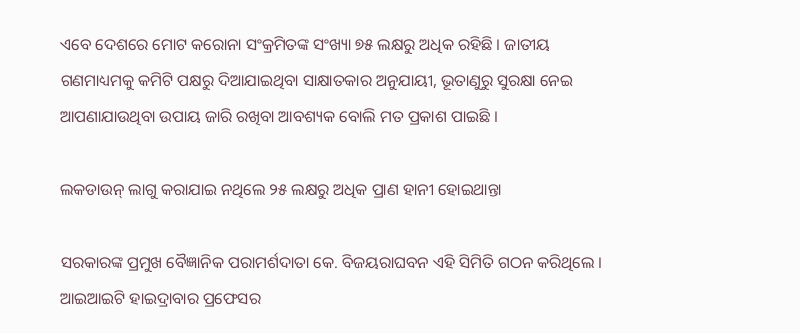ଏବେ ଦେଶରେ ମୋଟ କରୋନା ସଂକ୍ରମିତଙ୍କ ସଂଖ୍ୟା ୭୫ ଲକ୍ଷରୁ ଅଧିକ ରହିଛି । ଜାତୀୟ ଗଣମାଧ୍ୟମକୁ କମିଟି ପକ୍ଷରୁ ଦିଆଯାଇଥିବା ସାକ୍ଷାତକାର ଅନୁଯାୟୀ, ଭୂତାଣୁରୁ ସୁରକ୍ଷା ନେଇ ଆପଣାଯାଉଥିବା ଉପାୟ ଜାରି ରଖିବା ଆବଶ୍ୟକ ବୋଲି ମତ ପ୍ରକାଶ ପାଇଛି ।

ଲକଡାଉନ୍ ଲାଗୁ କରାଯାଇ ନଥିଲେ ୨୫ ଲକ୍ଷରୁ ଅଧିକ ପ୍ରାଣ ହାନୀ ହୋଇଥାନ୍ତା

ସରକାରଙ୍କ ପ୍ରମୁଖ ବୈଜ୍ଞାନିକ ପରାମର୍ଶଦାତା କେ. ବିଜୟରାଘବନ ଏହି ସିମିତି ଗଠନ କରିଥିଲେ । ଆଇଆଇଟି ହାଇଦ୍ରାବାର ପ୍ରଫେସର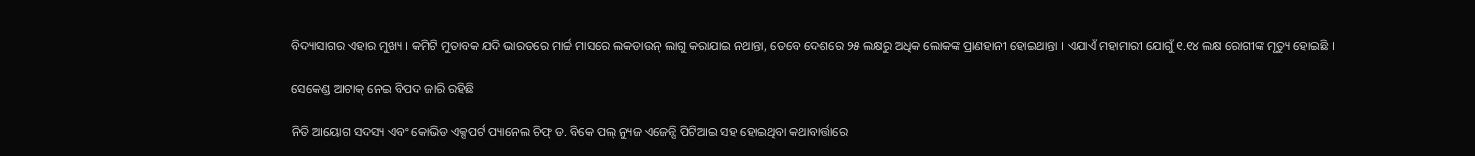ବିଦ୍ୟାସାଗର ଏହାର ମୁଖ୍ୟ । କମିଟି ମୁତାବକ ଯଦି ଭାରତରେ ମାର୍ଚ୍ଚ ମାସରେ ଲକଡାଉନ୍ ଲାଗୁ କରାଯାଇ ନଥାନ୍ତା, ତେବେ ଦେଶରେ ୨୫ ଲକ୍ଷରୁ ଅଧିକ ଲୋକଙ୍କ ପ୍ରାଣହାନୀ ହୋଇଥାନ୍ତା । ଏଯାଏଁ ମହାମାରୀ ଯୋଗୁଁ ୧.୧୪ ଲକ୍ଷ ରୋଗୀଙ୍କ ମୃତ୍ୟୁ ହୋଇଛି ।

ସେକେଣ୍ଡ ଆଟାକ୍ ନେଇ ବିପଦ ଜାରି ରହିଛି

ନିତି ଆୟୋଗ ସଦସ୍ୟ ଏବଂ କୋଭିଡ ଏକ୍ସପର୍ଟ ପ୍ୟାନେଲ ଚିଫ୍ ଡ. ବିକେ ପଲ୍ ନ୍ୟୁଜ ଏଜେନ୍ସି ପିଟିଆଇ ସହ ହୋଇଥିବା କଥାବାର୍ତ୍ତାରେ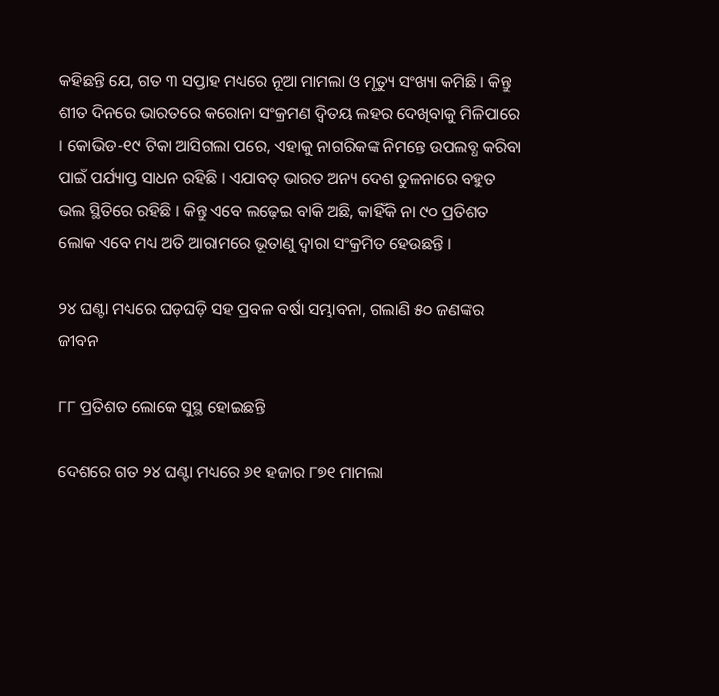କହିଛନ୍ତି ଯେ, ଗତ ୩ ସପ୍ତାହ ମଧ୍ୟରେ ନୂଆ ମାମଲା ଓ ମୃତ୍ୟୁ ସଂଖ୍ୟା କମିଛି । କିନ୍ତୁ  ଶୀତ ଦିନରେ ଭାରତରେ କରୋନା ସଂକ୍ରମଣ ଦ୍ୱିତୟ ଲହର ଦେଖିବାକୁ ମିଳିପାରେ । କୋଭିଡ-୧୯ ଟିକା ଆସିଗଲା ପରେ, ଏହାକୁ ନାଗରିକଙ୍କ ନିମନ୍ତେ ଉପଲବ୍ଧ କରିବା ପାଇଁ ପର୍ଯ୍ୟାପ୍ତ ସାଧନ ରହିଛି । ଏଯାବତ୍ ଭାରତ ଅନ୍ୟ ଦେଶ ତୁଳନାରେ ବହୁତ ଭଲ ସ୍ଥିତିରେ ରହିଛି । କିନ୍ତୁ ଏବେ ଲଢ଼େଇ ବାକି ଅଛି, କାହିଁକି ନା ୯୦ ପ୍ରତିଶତ ଲୋକ ଏବେ ମଧ୍ୟ ଅତି ଆରାମରେ ଭୂତାଣୁ ଦ୍ୱାରା ସଂକ୍ରମିତ ହେଉଛନ୍ତି ।

୨୪ ଘଣ୍ଟା ମଧ୍ୟରେ ଘଡ଼ଘଡ଼ି ସହ ପ୍ରବଳ ବର୍ଷା ସମ୍ଭାବନା, ଗଲାଣି ୫୦ ଜଣଙ୍କର ଜୀବନ

୮୮ ପ୍ରତିଶତ ଲୋକେ ସୁସ୍ଥ ହୋଇଛନ୍ତି

ଦେଶରେ ଗତ ୨୪ ଘଣ୍ଟା ମଧ୍ୟରେ ୬୧ ହଜାର ୮୭୧ ମାମଲା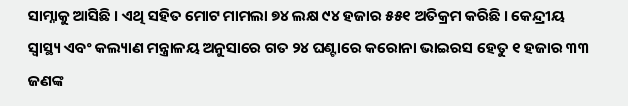ସାମ୍ନାକୁ ଆସିଛି । ଏଥି ସହିତ ମୋଟ ମାମଲା ୭୪ ଲକ୍ଷ ୯୪ ହଜାର ୫୫୧ ଅତିକ୍ରମ କରିଛି । କେନ୍ଦ୍ରୀୟ ସ୍ୱାସ୍ଥ୍ୟ ଏବଂ କଲ୍ୟାଣ ମନ୍ତ୍ରାଳୟ ଅନୁସାରେ ଗତ ୨୪ ଘଣ୍ଟାରେ କରୋନା ଭାଇରସ ହେତୁ ୧ ହଜାର ୩୩ ଜଣଙ୍କ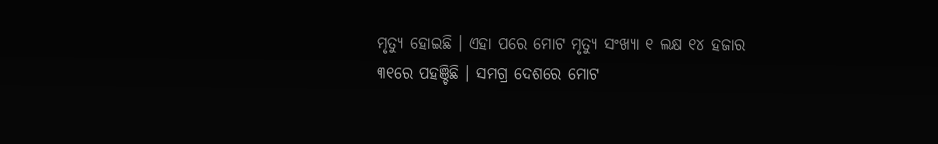ମୃତ୍ୟୁ ହୋଇଛି । ଏହା ପରେ ମୋଟ ମୃତ୍ୟୁ ସଂଖ୍ୟା ୧ ଲକ୍ଷ ୧୪ ହଜାର ୩୧ରେ ପହଞ୍ଚିଛି । ସମଗ୍ର ଦେଶରେ ମୋଟ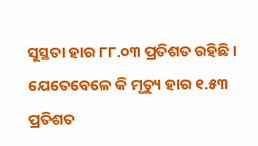ସୁସ୍ଥତା ହାର ୮୮.୦୩ ପ୍ରତିଶତ ରହିଛି । ଯେତେବେଳେ କି ମୃତ୍ୟୁ ହାର ୧.୫୩ ପ୍ରତିଶତ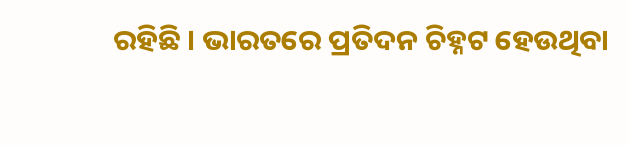ରହିଛି । ଭାରତରେ ପ୍ରତିଦନ ଚିହ୍ନଟ ହେଉଥିବା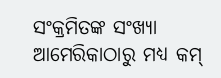ସଂକ୍ରମିତଙ୍କ ସଂଖ୍ୟା ଆମେରିକାଠାରୁ ମଧ୍ୟ କମ୍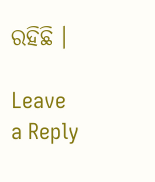ରହିଛି ।

Leave a Reply